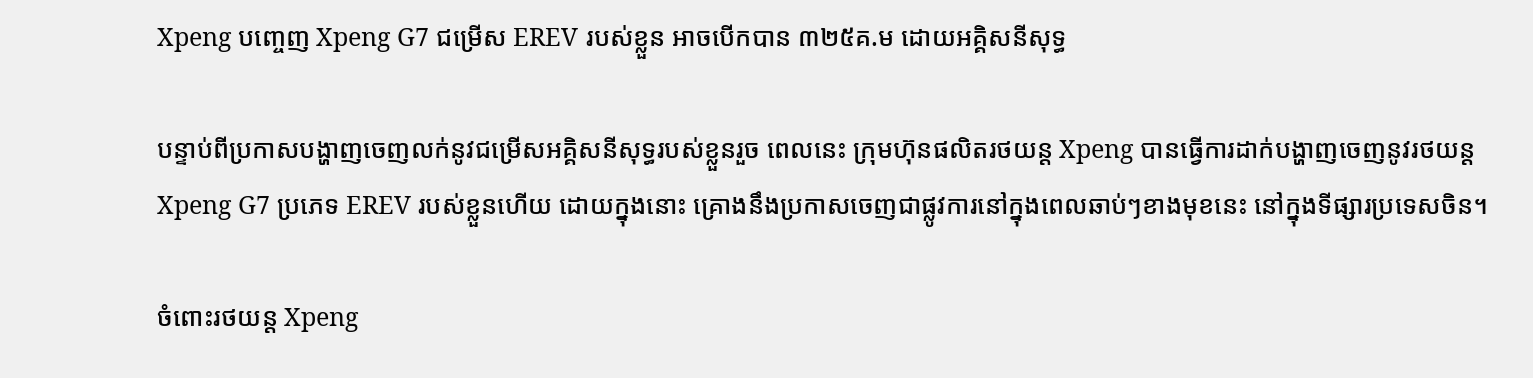Xpeng បញ្ចេញ Xpeng G7 ជម្រើស EREV របស់ខ្លួន អាចបើកបាន ៣២៥គ.ម ដោយអគ្គិសនីសុទ្ធ

បន្ទាប់ពីប្រកាសបង្ហាញចេញលក់នូវជម្រើសអគ្គិសនីសុទ្ធរបស់ខ្លួនរួច ពេលនេះ ក្រុមហ៊ុនផលិតរថយន្ត Xpeng បានធ្វើការដាក់បង្ហាញចេញនូវរថយន្ត Xpeng G7 ប្រភេទ EREV របស់ខ្លួនហើយ ដោយក្នុងនោះ គ្រោងនឹងប្រកាសចេញជាផ្លូវការនៅក្នុងពេលឆាប់ៗខាងមុខនេះ នៅក្នុងទីផ្សារប្រទេសចិន។

ចំពោះរថយន្ត Xpeng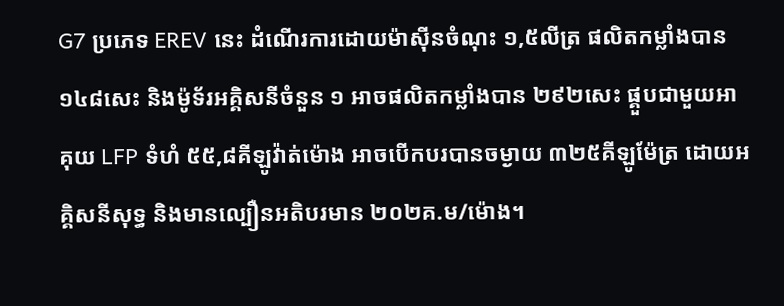G7 ប្រភេទ EREV នេះ ដំណើរការដោយម៉ាសុីនចំណុះ ១,៥លីត្រ ផលិតកម្លាំងបាន ១៤៨សេះ និងម៉ូទ័រអគ្គិសនីចំនួន ១ អាចផលិតកម្លាំងបាន ២៩២សេះ ផ្គួបជាមួយអាគុយ LFP ទំហំ ៥៥,៨គីឡូវ៉ាត់ម៉ោង អាចបើកបរបានចម្ងាយ ៣២៥គីឡូម៉ែត្រ ដោយអគ្គិសនីសុទ្ធ និងមានល្បឿនអតិបរមាន ២០២គ.ម/ម៉ោង។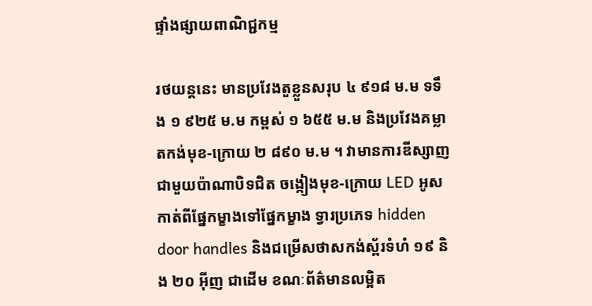ផ្ទាំងផ្សាយពាណិជ្ជកម្ម

រថយន្តនេះ មានប្រវែងតួខ្លួនសរុប ៤ ៩១៨ ម.ម ទទឹង ១ ៩២៥ ម.ម កម្ពស់ ១ ៦៥៥ ម.ម និងប្រវែងគម្លាតកង់មុខ-ក្រោយ ២ ៨៩០ ម.ម ។ វាមានការឌីស្សាញជាមួយប៉ាណាបិទជិត ចង្កៀងមុខ-ក្រោយ LED អូសកាត់ពីផ្នែកម្ខាងទៅផ្នែកម្ខាង ទ្វារប្រភេទ hidden door handles និងជម្រើសថាសកង់ស្ព័រទំហំ ១៩ និង ២០ អ៊ីញ ជាដើម ខណៈព័ត៌មានលម្អិត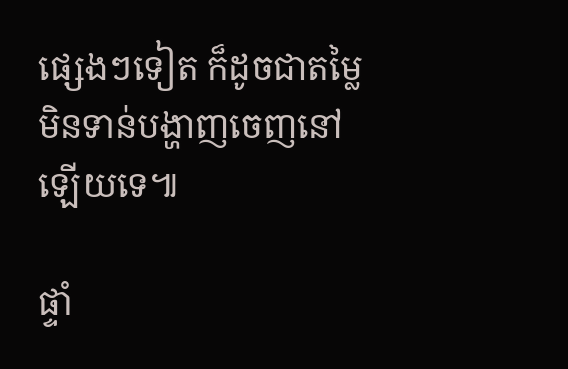ផ្សេងៗទៀត ក៏ដូចជាតម្លៃមិនទាន់បង្ហាញចេញនៅឡើយទេ៕

ផ្ទាំ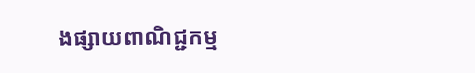ងផ្សាយពាណិជ្ជកម្ម